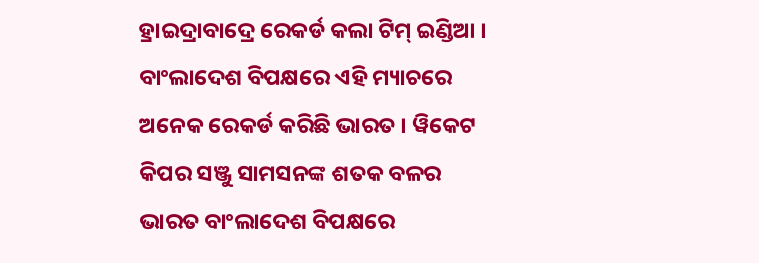ହ୍ରାଇଦ୍ରାବାଦ୍ରେ ରେକର୍ଡ କଲା ଟିମ୍ ଇଣ୍ଡିଆ । ବାଂଲାଦେଶ ବିପକ୍ଷରେ ଏହି ମ୍ୟାଚରେ ଅନେକ ରେକର୍ଡ କରିଛି ଭାରତ । ୱିକେଟ କିପର ସଞ୍ଜୁ ସାମସନଙ୍କ ଶତକ ବଳର ଭାରତ ବାଂଲାଦେଶ ବିପକ୍ଷରେ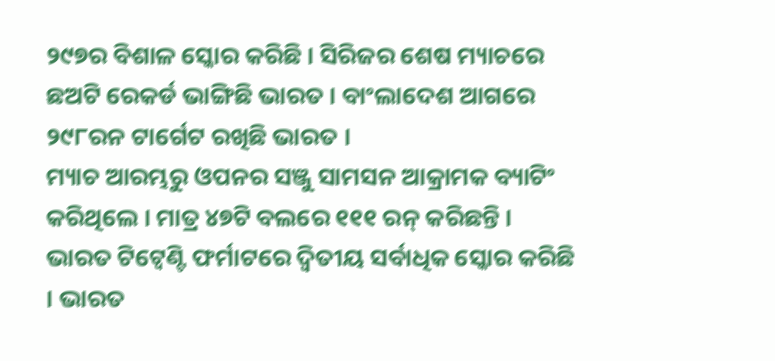୨୯୭ର ବିଶାଳ ସ୍କୋର କରିଛି । ସିରିଜର ଶେଷ ମ୍ୟାଚରେ ଛଅଟି ରେକର୍ଡ ଭାଙ୍ଗିଛି ଭାରତ । ବାଂଲାଦେଶ ଆଗରେ ୨୯୮ରନ ଟାର୍ଗେଟ ରଖିଛି ଭାରତ ।
ମ୍ୟାଚ ଆରମ୍ଭରୁ ଓପନର ସଞ୍ଜୁ ସାମସନ ଆକ୍ରାମକ ବ୍ୟାଟିଂ କରିଥିଲେ । ମାତ୍ର ୪୭ଟି ବଲରେ ୧୧୧ ରନ୍ କରିଛନ୍ତି । ଭାରତ ଟିଟ୍ୱେଣ୍ଟି ଫର୍ମାଟରେ ଦ୍ୱିତୀୟ ସର୍ବାଧିକ ସ୍କୋର କରିଛି । ଭାରତ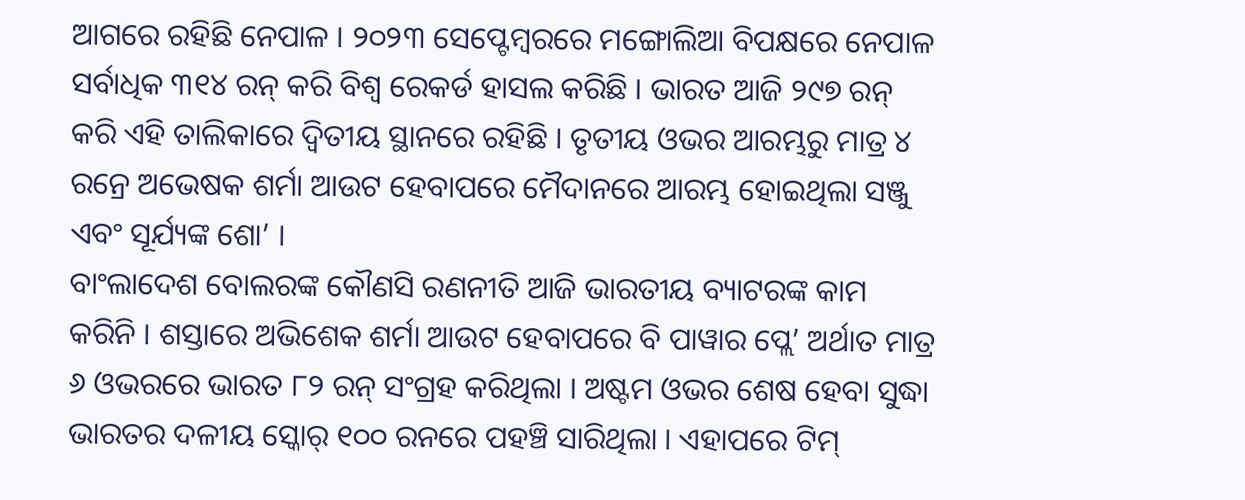ଆଗରେ ରହିଛି ନେପାଳ । ୨୦୨୩ ସେପ୍ଟେମ୍ବରରେ ମଙ୍ଗୋଲିଆ ବିପକ୍ଷରେ ନେପାଳ ସର୍ବାଧିକ ୩୧୪ ରନ୍ କରି ବିଶ୍ୱ ରେକର୍ଡ ହାସଲ କରିଛି । ଭାରତ ଆଜି ୨୯୭ ରନ୍ କରି ଏହି ତାଲିକାରେ ଦ୍ୱିତୀୟ ସ୍ଥାନରେ ରହିଛି । ତୃତୀୟ ଓଭର ଆରମ୍ଭରୁ ମାତ୍ର ୪ ରନ୍ରେ ଅଭେଷକ ଶର୍ମା ଆଉଟ ହେବାପରେ ମୈଦାନରେ ଆରମ୍ଭ ହୋଇଥିଲା ସଞ୍ଜୁ ଏବଂ ସୂର୍ଯ୍ୟଙ୍କ ଶୋ’ ।
ବାଂଲାଦେଶ ବୋଲରଙ୍କ କୌଣସି ରଣନୀତି ଆଜି ଭାରତୀୟ ବ୍ୟାଟରଙ୍କ କାମ କରିନି । ଶସ୍ତାରେ ଅଭିଶେକ ଶର୍ମା ଆଉଟ ହେବାପରେ ବି ପାୱାର ପ୍ଲେ’ ଅର୍ଥାତ ମାତ୍ର ୬ ଓଭରରେ ଭାରତ ୮୨ ରନ୍ ସଂଗ୍ରହ କରିଥିଲା । ଅଷ୍ଟମ ଓଭର ଶେଷ ହେବା ସୁଦ୍ଧା ଭାରତର ଦଳୀୟ ସ୍କୋର୍ ୧୦୦ ରନରେ ପହଞ୍ଚି ସାରିଥିଲା । ଏହାପରେ ଟିମ୍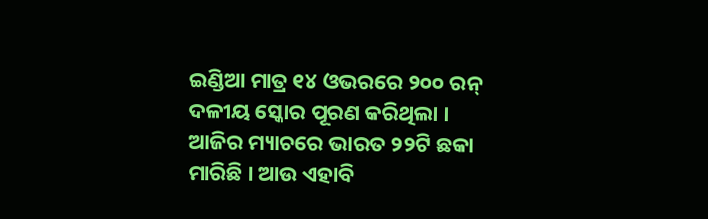ଇଣ୍ଡିଆ ମାତ୍ର ୧୪ ଓଭରରେ ୨୦୦ ରନ୍ ଦଳୀୟ ସ୍କୋର ପୂରଣ କରିଥିଲା ।
ଆଜିର ମ୍ୟାଚରେ ଭାରତ ୨୨ଟି ଛକା ମାରିଛି । ଆଉ ଏହାବି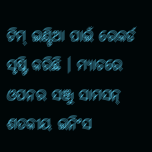ଟିମ୍ ଇଣ୍ଡିଆ ପାଇଁ ରେକର୍ଡ ସୃଷ୍ଟି କରିଛି । ମ୍ୟାଚରେ ଓପନର ସଞ୍ଜୁ ସାମସନ୍ ଶତକୀୟ ଇନିଂସ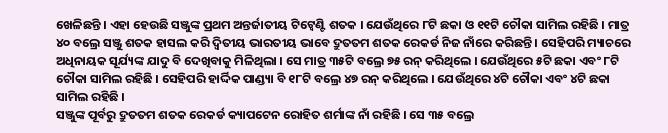ଖେଳିଛନ୍ତି । ଏହା ହେଉଛି ସଞ୍ଜୁଙ୍କ ପ୍ରଥମ ଅନ୍ତର୍ଜାତୀୟ ଟିଟ୍ୱେଣ୍ଟି ଶତକ । ଯେଉଁଥିରେ ୮ଟି ଛକା ଓ ୧୧ଟି ଚୌକା ସାମିଲ ରହିଛି । ମାତ୍ର ୪୦ ବଲ୍ରେ ସଞ୍ଜୁ ଶତକ ହାସଲ କରି ଦ୍ୱିତୀୟ ଭାରତୀୟ ଭାବେ ଦ୍ରୁତତମ ଶତକ ରେକର୍ଡ ନିଜ ନାଁରେ କରିଛନ୍ତି । ସେହିପରି ମ୍ୟାଚରେ ଅଧିନାୟକ ସୂର୍ଯ୍ୟଙ୍କ ଯାଦୁ ବି ଦେଖିବାକୁ ମିଳିଥିଲା । ସେ ମାତ୍ର ୩୫ଟି ବଲ୍ରେ ୭୫ ରନ୍ କରିଥିଲେ । ଯେଉଁଥିରେ ୫ଟି ଛକା ଏବଂ ୮ଟି ଚୌକା ସାମିଲ ରହିଛି । ସେହିପରି ହାର୍ଦ୍ଦିକ ପାଣ୍ଡ୍ୟା ବି ୧୮ଟି ବଲ୍ରେ ୪୭ ରନ୍ କରିଥିଲେ । ଯେଉଁଥିରେ ୪ଟି ଚୌକା ଏବଂ ୪ଟି ଛକା ସାମିଲ ରହିଛି ।
ସଞ୍ଜୁଙ୍କ ପୂର୍ବରୁ ଦ୍ରୁତତମ ଶତକ ରେକର୍ଡ କ୍ୟାପଟେନ ରୋହିତ ଶର୍ମାଙ୍କ ନାଁ ରହିଛି । ସେ ୩୫ ବଲ୍ରେ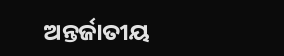ଅନ୍ତର୍ଜାତୀୟ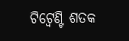ଟିଟ୍ୱେଣ୍ଟି ଶତକ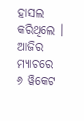ହାସଲ କରିଥିଲେ । ଆଜିର ମ୍ୟାଚରେ ୬ ୱିକେଟ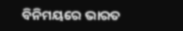ବିନିମୟରେ ଭାରତ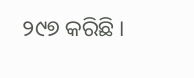୨୯୭ କରିଛି ।